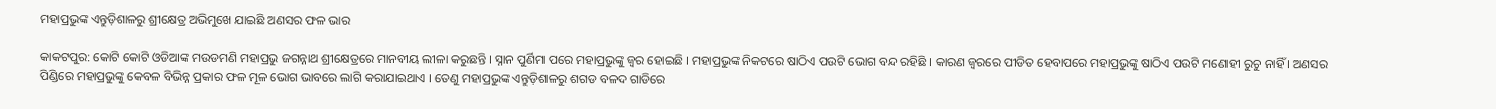ମହାପ୍ରଭୁଙ୍କ ଏନ୍ତୁଡ଼ିଶାଳରୁ ଶ୍ରୀକ୍ଷେତ୍ର ଅଭିମୁଖେ ଯାଇଛି ଅଣସର ଫଳ ଭାର

କାକଟପୁର: କୋଟି କୋଟି ଓଡିଆଙ୍କ ମଉଡମଣି ମହାପ୍ରଭୁ ଜଗନ୍ନାଥ ଶ୍ରୀକ୍ଷେତ୍ରରେ ମାନବୀୟ ଲୀଳା କରୁଛନ୍ତି । ସ୍ନାନ ପୁର୍ଣିମା ପରେ ମହାପ୍ରଭୁଙ୍କୁ ଜ୍ୱର ହୋଇଛି । ମହାପ୍ରଭୁଙ୍କ ନିକଟରେ ଷାଠିଏ ପଉଟି ଭୋଗ ବନ୍ଦ ରହିଛି । କାରଣ ଜ୍ୱରରେ ପୀଡିତ ହେବାପରେ ମହାପ୍ରଭୁଙ୍କୁ ଷାଠିଏ ପଉଟି ମଣୋହୀ ରୁଚୁ ନାହିଁ । ଅଣସର ପିଣ୍ଡିରେ ମହାପ୍ରଭୁଙ୍କୁ କେବଳ ବିଭିନ୍ନ ପ୍ରକାର ଫଳ ମୂଳ ଭୋଗ ଭାବରେ ଲାଗି କରାଯାଇଥାଏ । ତେଣୁ ମହାପ୍ରଭୁଙ୍କ ଏନ୍ତୁଡ଼ିଶାଳରୁ ଶଗଡ ବଳଦ ଗାଡିରେ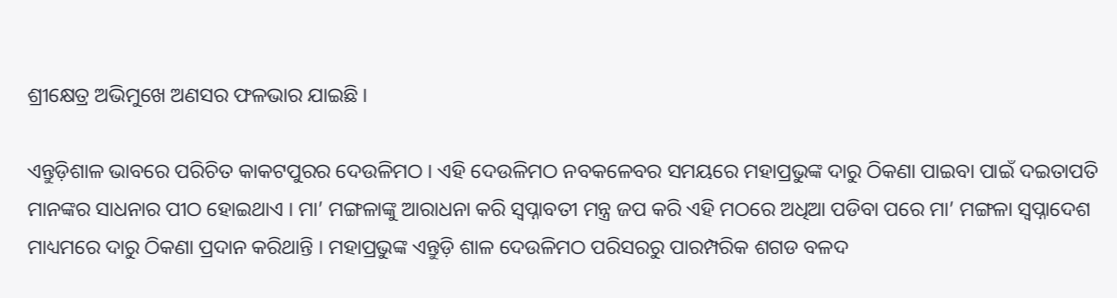ଶ୍ରୀକ୍ଷେତ୍ର ଅଭିମୁଖେ ଅଣସର ଫଳଭାର ଯାଇଛି ।

ଏନ୍ତୁଡ଼ିଶାଳ ଭାବରେ ପରିଚିତ କାକଟପୁରର ଦେଉଳିମଠ । ଏହି ଦେଉଳିମଠ ନବକଳେବର ସମୟରେ ମହାପ୍ରଭୁଙ୍କ ଦାରୁ ଠିକଣା ପାଇବା ପାଇଁ ଦଇତାପତି ମାନଙ୍କର ସାଧନାର ପୀଠ ହୋଇଥାଏ । ମା’ ମଙ୍ଗଳାଙ୍କୁ ଆରାଧନା କରି ସ୍ୱପ୍ନାବତୀ ମନ୍ତ୍ର ଜପ କରି ଏହି ମଠରେ ଅଧିଆ ପଡିବା ପରେ ମା’ ମଙ୍ଗଳା ସ୍ୱପ୍ନାଦେଶ ମାଧ୍ୟମରେ ଦାରୁ ଠିକଣା ପ୍ରଦାନ କରିଥାନ୍ତି । ମହାପ୍ରଭୁଙ୍କ ଏନ୍ତୁଡ଼ି ଶାଳ ଦେଉଳିମଠ ପରିସରରୁ ପାରମ୍ପରିକ ଶଗଡ ବଳଦ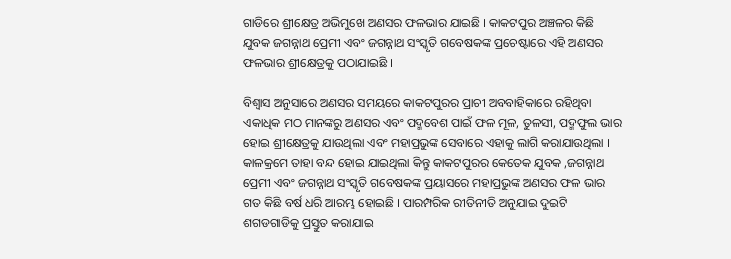ଗାଡିରେ ଶ୍ରୀକ୍ଷେତ୍ର ଅଭିମୁଖେ ଅଣସର ଫଳଭାର ଯାଇଛି । କାକଟପୁର ଅଞ୍ଚଳର କିଛି ଯୁବକ ଜଗନ୍ନାଥ ପ୍ରେମୀ ଏବଂ ଜଗନ୍ନାଥ ସଂସ୍କୃତି ଗବେଷକଙ୍କ ପ୍ରଚେଷ୍ଟାରେ ଏହି ଅଣସର ଫଳଭାର ଶ୍ରୀକ୍ଷେତ୍ରକୁ ପଠାଯାଇଛି ।

ବିଶ୍ୱାସ ଅନୁସାରେ ଅଣସର ସମୟରେ କାକଟପୁରର ପ୍ରାଚୀ ଅବବାହିକାରେ ରହିଥିବା ଏକାଧିକ ମଠ ମାନଙ୍କରୁ ଅଣସର ଏବଂ ପଦ୍ମବେଶ ପାଇଁ ଫଳ ମୂଳ, ତୁଳସୀ, ପଦ୍ମଫୁଲ ଭାର ହୋଇ ଶ୍ରୀକ୍ଷେତ୍ରକୁ ଯାଉଥିଲା ଏବଂ ମହାପ୍ରଭୁଙ୍କ ସେବାରେ ଏହାକୁ ଲାଗି କରାଯାଉଥିଲା । କାଳକ୍ରମେ ତାହା ବନ୍ଦ ହୋଇ ଯାଇଥିଲା କିନ୍ତୁ କାକଟପୁରର କେତେକ ଯୁବକ ,ଜଗନ୍ନାଥ ପ୍ରେମୀ ଏବଂ ଜଗନ୍ନାଥ ସଂସ୍କୃତି ଗବେଷକଙ୍କ ପ୍ରୟାସରେ ମହାପ୍ରଭୁଙ୍କ ଅଣସର ଫଳ ଭାର ଗତ କିଛି ବର୍ଷ ଧରି ଆରମ୍ଭ ହୋଇଛି । ପାରମ୍ପରିକ ରୀତିନୀତି ଅନୁଯାଇ ଦୁଇଟି ଶଗଡଗାଡିକୁ ପ୍ରସ୍ତୁତ କରାଯାଇ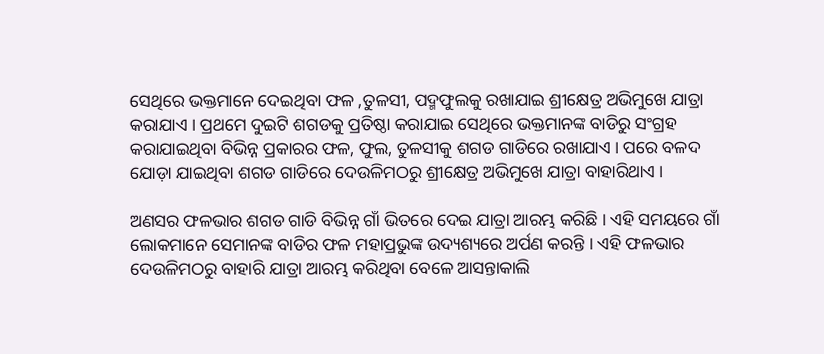ସେଥିରେ ଭକ୍ତମାନେ ଦେଇଥିବା ଫଳ ,ତୁଳସୀ, ପଦ୍ମଫୁଲକୁ ରଖାଯାଇ ଶ୍ରୀକ୍ଷେତ୍ର ଅଭିମୁଖେ ଯାତ୍ରା କରାଯାଏ । ପ୍ରଥମେ ଦୁଇଟି ଶଗଡକୁ ପ୍ରତିଷ୍ଠା କରାଯାଇ ସେଥିରେ ଭକ୍ତମାନଙ୍କ ବାଡିରୁ ସଂଗ୍ରହ କରାଯାଇଥିବା ବିଭିନ୍ନ ପ୍ରକାରର ଫଳ, ଫୁଲ, ତୁଳସୀକୁ ଶଗଡ ଗାଡିରେ ରଖାଯାଏ । ପରେ ବଳଦ ଯୋଡ଼ା ଯାଇଥିବା ଶଗଡ ଗାଡିରେ ଦେଉଳିମଠରୁ ଶ୍ରୀକ୍ଷେତ୍ର ଅଭିମୁଖେ ଯାତ୍ରା ବାହାରିଥାଏ ।

ଅଣସର ଫଳଭାର ଶଗଡ ଗାଡି ବିଭିନ୍ନ ଗାଁ ଭିତରେ ଦେଇ ଯାତ୍ରା ଆରମ୍ଭ କରିଛି । ଏହି ସମୟରେ ଗାଁ ଲୋକମାନେ ସେମାନଙ୍କ ବାଡିର ଫଳ ମହାପ୍ରଭୁଙ୍କ ଉଦ୍ୟଶ୍ୟରେ ଅର୍ପଣ କରନ୍ତି । ଏହି ଫଳଭାର ଦେଉଳିମଠରୁ ବାହାରି ଯାତ୍ରା ଆରମ୍ଭ କରିଥିବା ବେଳେ ଆସନ୍ତାକାଲି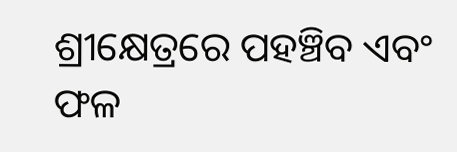ଶ୍ରୀକ୍ଷେତ୍ରରେ ପହଞ୍ଚିବ ଏବଂ ଫଳ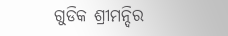ଗୁଡିକ ଶ୍ରୀମନ୍ଦିର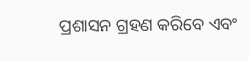ପ୍ରଶାସନ ଗ୍ରହଣ କରିବେ ଏବଂ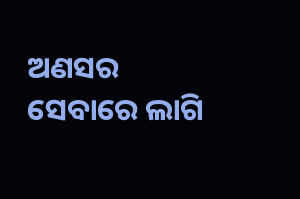ଅଣସର ସେବାରେ ଲାଗି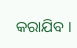କରାଯିବ ।